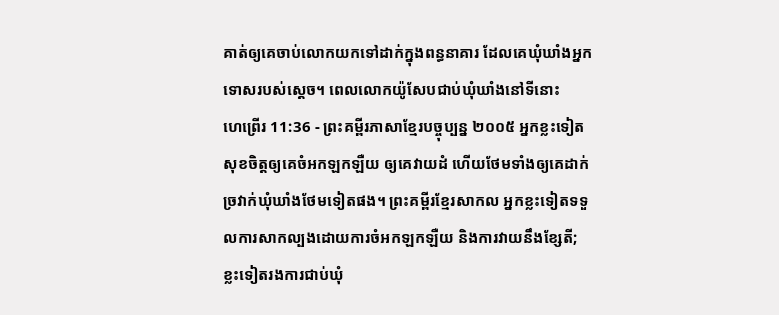គាត់ឲ្យគេចាប់លោកយកទៅដាក់ក្នុងពន្ធនាគារ ដែលគេឃុំឃាំងអ្នកទោសរបស់ស្ដេច។ ពេលលោកយ៉ូសែបជាប់ឃុំឃាំងនៅទីនោះ
ហេព្រើរ 11:36 - ព្រះគម្ពីរភាសាខ្មែរបច្ចុប្បន្ន ២០០៥ អ្នកខ្លះទៀតសុខចិត្តឲ្យគេចំអកឡកឡឺយ ឲ្យគេវាយដំ ហើយថែមទាំងឲ្យគេដាក់ច្រវាក់ឃុំឃាំងថែមទៀតផង។ ព្រះគម្ពីរខ្មែរសាកល អ្នកខ្លះទៀតទទួលការសាកល្បងដោយការចំអកឡកឡឺយ និងការវាយនឹងខ្សែតី; ខ្លះទៀតរងការជាប់ឃុំ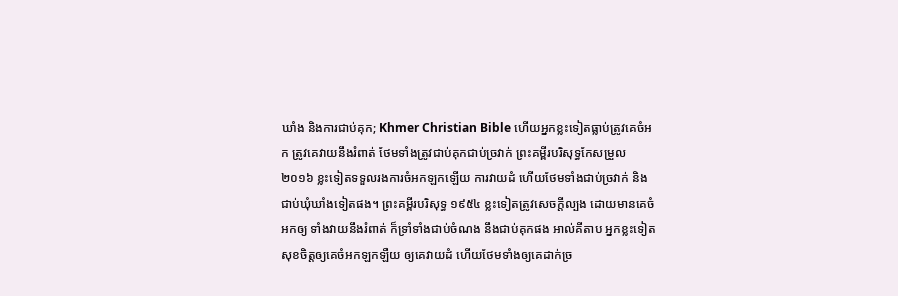ឃាំង និងការជាប់គុក; Khmer Christian Bible ហើយអ្នកខ្លះទៀតធ្លាប់ត្រូវគេចំអក ត្រូវគេវាយនឹងរំពាត់ ថែមទាំងត្រូវជាប់គុកជាប់ច្រវាក់ ព្រះគម្ពីរបរិសុទ្ធកែសម្រួល ២០១៦ ខ្លះទៀតទទួលរងការចំអកឡកឡើយ ការវាយដំ ហើយថែមទាំងជាប់ច្រវាក់ និងជាប់ឃុំឃាំងទៀតផង។ ព្រះគម្ពីរបរិសុទ្ធ ១៩៥៤ ខ្លះទៀតត្រូវសេចក្ដីល្បង ដោយមានគេចំអកឲ្យ ទាំងវាយនឹងរំពាត់ ក៏ទ្រាំទាំងជាប់ចំណង នឹងជាប់គុកផង អាល់គីតាប អ្នកខ្លះទៀតសុខចិត្ដឲ្យគេចំអកឡកឡឺយ ឲ្យគេវាយដំ ហើយថែមទាំងឲ្យគេដាក់ច្រ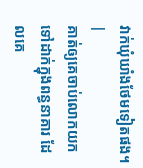វាក់ឃុំឃាំងថែមទៀតផង។ |
គាត់ឲ្យគេចាប់លោកយកទៅដាក់ក្នុងពន្ធនាគារ ដែលគេ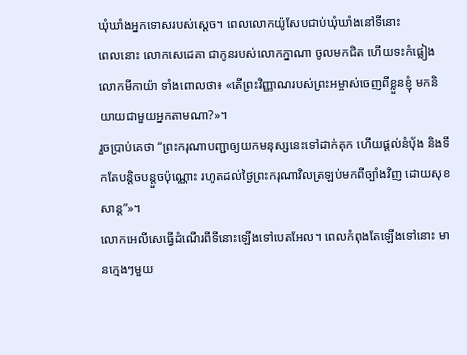ឃុំឃាំងអ្នកទោសរបស់ស្ដេច។ ពេលលោកយ៉ូសែបជាប់ឃុំឃាំងនៅទីនោះ
ពេលនោះ លោកសេដេគា ជាកូនរបស់លោកក្នាណា ចូលមកជិត ហើយទះកំផ្លៀងលោកមីកាយ៉ា ទាំងពោលថា៖ «តើព្រះវិញ្ញាណរបស់ព្រះអម្ចាស់ចេញពីខ្លួនខ្ញុំ មកនិយាយជាមួយអ្នកតាមណា?»។
រួចប្រាប់គេថា “ព្រះករុណាបញ្ជាឲ្យយកមនុស្សនេះទៅដាក់គុក ហើយផ្ដល់នំបុ័ង និងទឹកតែបន្តិចបន្តួចប៉ុណ្ណោះ រហូតដល់ថ្ងៃព្រះករុណាវិលត្រឡប់មកពីច្បាំងវិញ ដោយសុខសាន្ត”»។
លោកអេលីសេធ្វើដំណើរពីទីនោះឡើងទៅបេតអែល។ ពេលកំពុងតែឡើងទៅនោះ មានក្មេងៗមួយ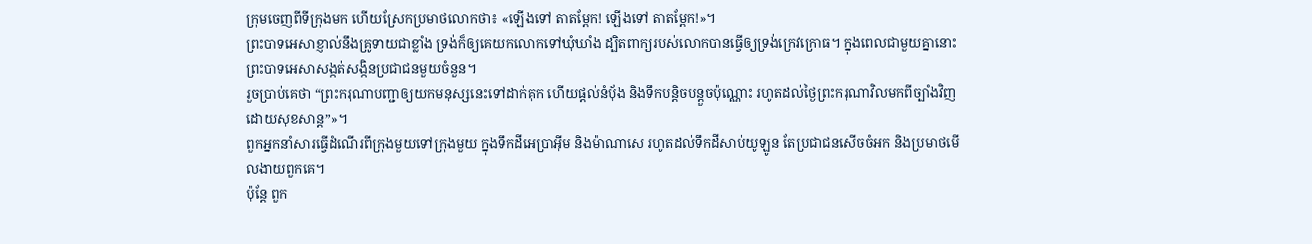ក្រុមចេញពីទីក្រុងមក ហើយស្រែកប្រមាថលោកថា៖ «ឡើងទៅ តាតម្ពែក! ឡើងទៅ តាតម្ពែក!»។
ព្រះបាទអេសាខ្ញាល់នឹងគ្រូទាយជាខ្លាំង ទ្រង់ក៏ឲ្យគេយកលោកទៅឃុំឃាំង ដ្បិតពាក្យរបស់លោកបានធ្វើឲ្យទ្រង់ក្រេវក្រោធ។ ក្នុងពេលជាមួយគ្នានោះ ព្រះបាទអេសាសង្កត់សង្កិនប្រជាជនមួយចំនួន។
រួចប្រាប់គេថា “ព្រះករុណាបញ្ជាឲ្យយកមនុស្សនេះទៅដាក់គុក ហើយផ្ដល់នំបុ័ង និងទឹកបន្តិចបន្តួចប៉ុណ្ណោះ រហូតដល់ថ្ងៃព្រះករុណាវិលមកពីច្បាំងវិញ ដោយសុខសាន្ត”»។
ពួកអ្នកនាំសារធ្វើដំណើរពីក្រុងមួយទៅក្រុងមួយ ក្នុងទឹកដីអេប្រាអ៊ីម និងម៉ាណាសេ រហូតដល់ទឹកដីសាប់យូឡូន តែប្រជាជនសើចចំអក និងប្រមាថមើលងាយពួកគេ។
ប៉ុន្តែ ពួក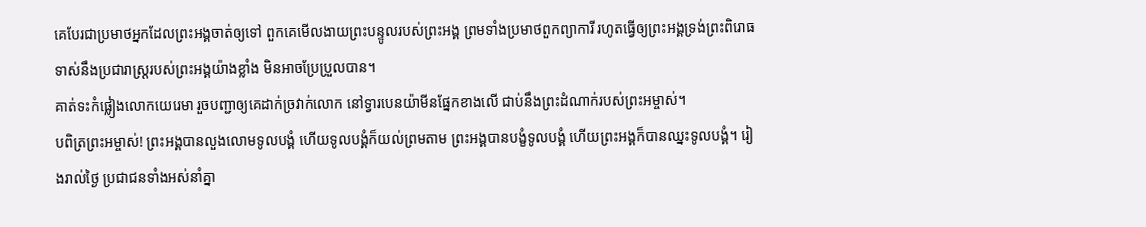គេបែរជាប្រមាថអ្នកដែលព្រះអង្គចាត់ឲ្យទៅ ពួកគេមើលងាយព្រះបន្ទូលរបស់ព្រះអង្គ ព្រមទាំងប្រមាថពួកព្យាការី រហូតធ្វើឲ្យព្រះអង្គទ្រង់ព្រះពិរោធទាស់នឹងប្រជារាស្ត្ររបស់ព្រះអង្គយ៉ាងខ្លាំង មិនអាចប្រែប្រួលបាន។
គាត់ទះកំផ្លៀងលោកយេរេមា រួចបញ្ជាឲ្យគេដាក់ច្រវាក់លោក នៅទ្វារបេនយ៉ាមីនផ្នែកខាងលើ ជាប់នឹងព្រះដំណាក់របស់ព្រះអម្ចាស់។
បពិត្រព្រះអម្ចាស់! ព្រះអង្គបានលួងលោមទូលបង្គំ ហើយទូលបង្គំក៏យល់ព្រមតាម ព្រះអង្គបានបង្ខំទូលបង្គំ ហើយព្រះអង្គក៏បានឈ្នះទូលបង្គំ។ រៀងរាល់ថ្ងៃ ប្រជាជនទាំងអស់នាំគ្នា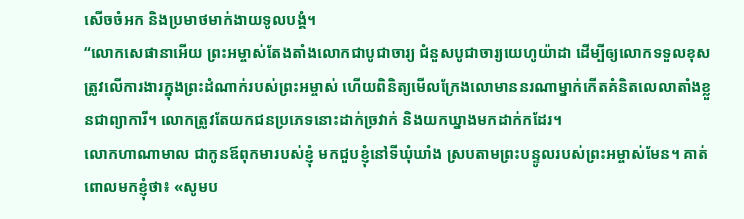សើចចំអក និងប្រមាថមាក់ងាយទូលបង្គំ។
“លោកសេផានាអើយ ព្រះអម្ចាស់តែងតាំងលោកជាបូជាចារ្យ ជំនួសបូជាចារ្យយេហូយ៉ាដា ដើម្បីឲ្យលោកទទួលខុសត្រូវលើការងារក្នុងព្រះដំណាក់របស់ព្រះអម្ចាស់ ហើយពិនិត្យមើលក្រែងលោមាននរណាម្នាក់កើតគំនិតលេលាតាំងខ្លួនជាព្យាការី។ លោកត្រូវតែយកជនប្រភេទនោះដាក់ច្រវាក់ និងយកឃ្នាងមកដាក់កដែរ។
លោកហាណាមាល ជាកូនឪពុកមារបស់ខ្ញុំ មកជួបខ្ញុំនៅទីឃុំឃាំង ស្របតាមព្រះបន្ទូលរបស់ព្រះអម្ចាស់មែន។ គាត់ពោលមកខ្ញុំថា៖ «សូមប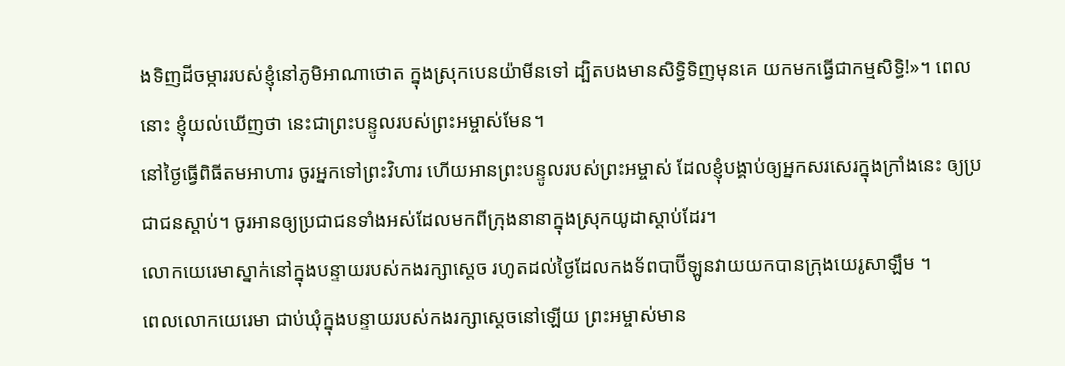ងទិញដីចម្ការរបស់ខ្ញុំនៅភូមិអាណាថោត ក្នុងស្រុកបេនយ៉ាមីនទៅ ដ្បិតបងមានសិទ្ធិទិញមុនគេ យកមកធ្វើជាកម្មសិទ្ធិ!»។ ពេលនោះ ខ្ញុំយល់ឃើញថា នេះជាព្រះបន្ទូលរបស់ព្រះអម្ចាស់មែន។
នៅថ្ងៃធ្វើពិធីតមអាហារ ចូរអ្នកទៅព្រះវិហារ ហើយអានព្រះបន្ទូលរបស់ព្រះអម្ចាស់ ដែលខ្ញុំបង្គាប់ឲ្យអ្នកសរសេរក្នុងក្រាំងនេះ ឲ្យប្រជាជនស្ដាប់។ ចូរអានឲ្យប្រជាជនទាំងអស់ដែលមកពីក្រុងនានាក្នុងស្រុកយូដាស្ដាប់ដែរ។
លោកយេរេមាស្នាក់នៅក្នុងបន្ទាយរបស់កងរក្សាស្ដេច រហូតដល់ថ្ងៃដែលកងទ័ពបាប៊ីឡូនវាយយកបានក្រុងយេរូសាឡឹម ។
ពេលលោកយេរេមា ជាប់ឃុំក្នុងបន្ទាយរបស់កងរក្សាស្ដេចនៅឡើយ ព្រះអម្ចាស់មាន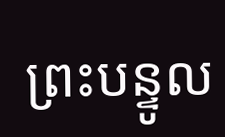ព្រះបន្ទូល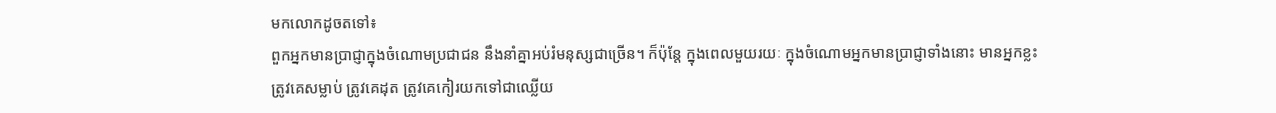មកលោកដូចតទៅ៖
ពួកអ្នកមានប្រាជ្ញាក្នុងចំណោមប្រជាជន នឹងនាំគ្នាអប់រំមនុស្សជាច្រើន។ ក៏ប៉ុន្តែ ក្នុងពេលមួយរយៈ ក្នុងចំណោមអ្នកមានប្រាជ្ញាទាំងនោះ មានអ្នកខ្លះត្រូវគេសម្លាប់ ត្រូវគេដុត ត្រូវគេកៀរយកទៅជាឈ្លើយ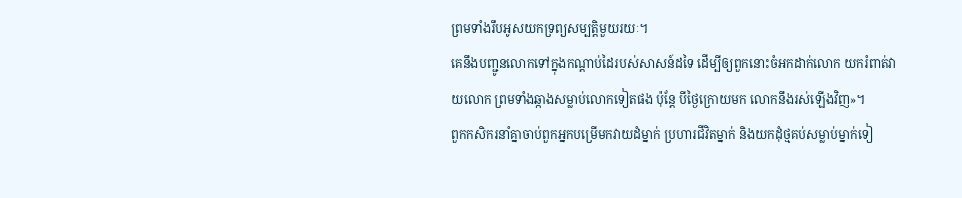ព្រមទាំងរឹបអូសយកទ្រព្យសម្បត្តិមួយរយៈ។
គេនឹងបញ្ជូនលោកទៅក្នុងកណ្ដាប់ដៃរបស់សាសន៍ដទៃ ដើម្បីឲ្យពួកនោះចំអកដាក់លោក យករំពាត់វាយលោក ព្រមទាំងឆ្កាងសម្លាប់លោកទៀតផង ប៉ុន្តែ បីថ្ងៃក្រោយមក លោកនឹងរស់ឡើងវិញ»។
ពួកកសិករនាំគ្នាចាប់ពួកអ្នកបម្រើមកវាយដំម្នាក់ ប្រហារជីវិតម្នាក់ និងយកដុំថ្មគប់សម្លាប់ម្នាក់ទៀ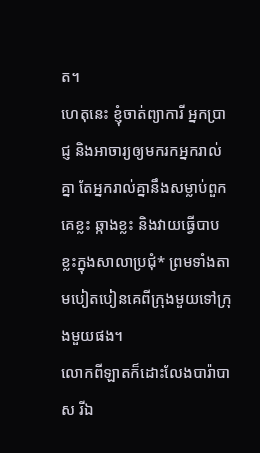ត។
ហេតុនេះ ខ្ញុំចាត់ព្យាការី អ្នកប្រាជ្ញ និងអាចារ្យឲ្យមករកអ្នករាល់គ្នា តែអ្នករាល់គ្នានឹងសម្លាប់ពួកគេខ្លះ ឆ្កាងខ្លះ និងវាយធ្វើបាបខ្លះក្នុងសាលាប្រជុំ* ព្រមទាំងតាមបៀតបៀនគេពីក្រុងមួយទៅក្រុងមួយផង។
លោកពីឡាតក៏ដោះលែងបារ៉ាបាស រីឯ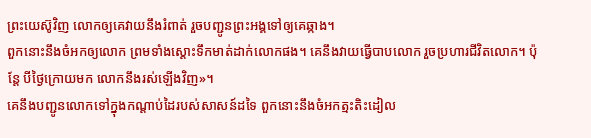ព្រះយេស៊ូវិញ លោកឲ្យគេវាយនឹងរំពាត់ រួចបញ្ជូនព្រះអង្គទៅឲ្យគេឆ្កាង។
ពួកនោះនឹងចំអកឲ្យលោក ព្រមទាំងស្ដោះទឹកមាត់ដាក់លោកផង។ គេនឹងវាយធ្វើបាបលោក រួចប្រហារជីវិតលោក។ ប៉ុន្តែ បីថ្ងៃក្រោយមក លោកនឹងរស់ឡើងវិញ»។
គេនឹងបញ្ជូនលោកទៅក្នុងកណ្ដាប់ដៃរបស់សាសន៍ដទៃ ពួកនោះនឹងចំអកត្មះតិះដៀល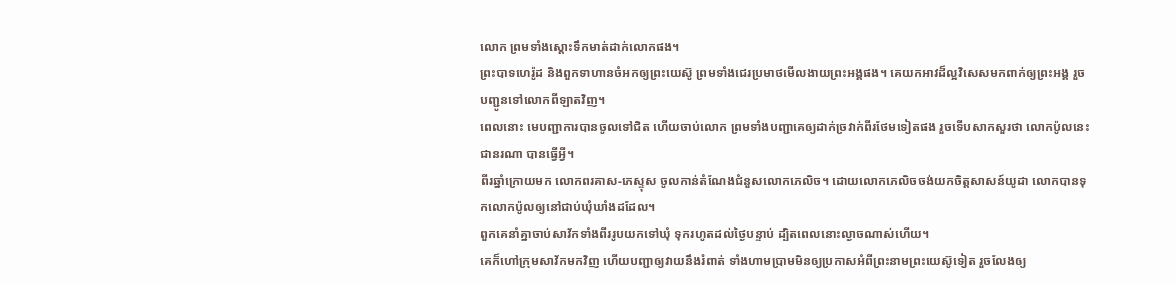លោក ព្រមទាំងស្ដោះទឹកមាត់ដាក់លោកផង។
ព្រះបាទហេរ៉ូដ និងពួកទាហានចំអកឲ្យព្រះយេស៊ូ ព្រមទាំងជេរប្រមាថមើលងាយព្រះអង្គផង។ គេយកអាវដ៏ល្អវិសេសមកពាក់ឲ្យព្រះអង្គ រួចបញ្ជូនទៅលោកពីឡាតវិញ។
ពេលនោះ មេបញ្ជាការបានចូលទៅជិត ហើយចាប់លោក ព្រមទាំងបញ្ជាគេឲ្យដាក់ច្រវាក់ពីរថែមទៀតផង រួចទើបសាកសួរថា លោកប៉ូលនេះជានរណា បានធ្វើអ្វី។
ពីរឆ្នាំក្រោយមក លោកពរគាស-ភេស្ទុស ចូលកាន់តំណែងជំនួសលោកភេលិច។ ដោយលោកភេលិចចង់យកចិត្តសាសន៍យូដា លោកបានទុកលោកប៉ូលឲ្យនៅជាប់ឃុំឃាំងដដែល។
ពួកគេនាំគ្នាចាប់សាវ័កទាំងពីររូបយកទៅឃុំ ទុករហូតដល់ថ្ងៃបន្ទាប់ ដ្បិតពេលនោះល្ងាចណាស់ហើយ។
គេក៏ហៅក្រុមសាវ័កមកវិញ ហើយបញ្ជាឲ្យវាយនឹងរំពាត់ ទាំងហាមប្រាមមិនឲ្យប្រកាសអំពីព្រះនាមព្រះយេស៊ូទៀត រួចលែងឲ្យ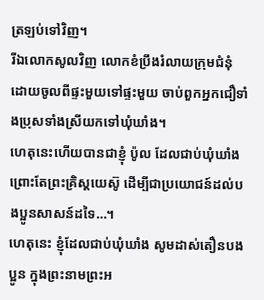ត្រឡប់ទៅវិញ។
រីឯលោកសូលវិញ លោកខំប្រឹងរំលាយក្រុមជំនុំ ដោយចូលពីផ្ទះមួយទៅផ្ទះមួយ ចាប់ពួកអ្នកជឿទាំងប្រុសទាំងស្រីយកទៅឃុំឃាំង។
ហេតុនេះហើយបានជាខ្ញុំ ប៉ូល ដែលជាប់ឃុំឃាំង ព្រោះតែព្រះគ្រិស្តយេស៊ូ ដើម្បីជាប្រយោជន៍ដល់បងប្អូនសាសន៍ដទៃ…។
ហេតុនេះ ខ្ញុំដែលជាប់ឃុំឃាំង សូមដាស់តឿនបងប្អូន ក្នុងព្រះនាមព្រះអ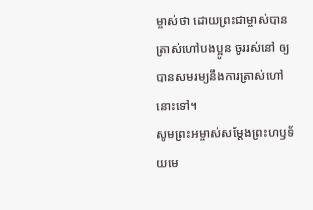ម្ចាស់ថា ដោយព្រះជាម្ចាស់បានត្រាស់ហៅបងប្អូន ចូររស់នៅ ឲ្យបានសមរម្យនឹងការត្រាស់ហៅនោះទៅ។
សូមព្រះអម្ចាស់សម្តែងព្រះហឫទ័យមេ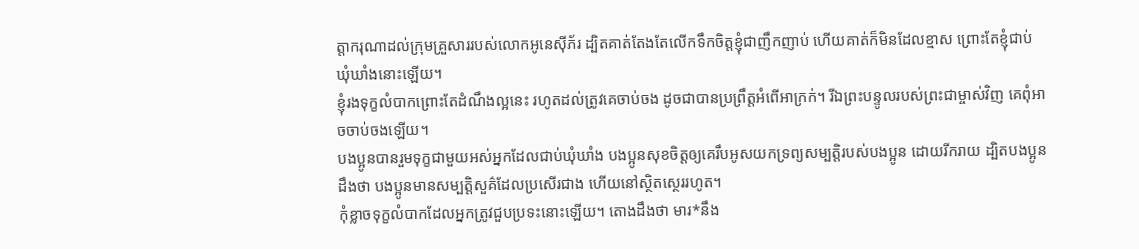ត្តាករុណាដល់ក្រុមគ្រួសាររបស់លោកអូនេស៊ីភ័រ ដ្បិតគាត់តែងតែលើកទឹកចិត្តខ្ញុំជាញឹកញាប់ ហើយគាត់ក៏មិនដែលខ្មាស ព្រោះតែខ្ញុំជាប់ឃុំឃាំងនោះឡើយ។
ខ្ញុំរងទុក្ខលំបាកព្រោះតែដំណឹងល្អនេះ រហូតដល់ត្រូវគេចាប់ចង ដូចជាបានប្រព្រឹត្តអំពើអាក្រក់។ រីឯព្រះបន្ទូលរបស់ព្រះជាម្ចាស់វិញ គេពុំអាចចាប់ចងឡើយ។
បងប្អូនបានរួមទុក្ខជាមួយអស់អ្នកដែលជាប់ឃុំឃាំង បងប្អូនសុខចិត្តឲ្យគេរឹបអូសយកទ្រព្យសម្បត្តិរបស់បងប្អូន ដោយរីករាយ ដ្បិតបងប្អូនដឹងថា បងប្អូនមានសម្បត្តិសួគ៌ដែលប្រសើរជាង ហើយនៅស្ថិតស្ថេររហូត។
កុំខ្លាចទុក្ខលំបាកដែលអ្នកត្រូវជួបប្រទះនោះឡើយ។ តោងដឹងថា មារ*នឹង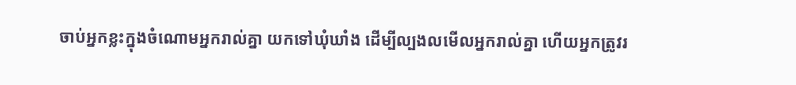ចាប់អ្នកខ្លះក្នុងចំណោមអ្នករាល់គ្នា យកទៅឃុំឃាំង ដើម្បីល្បងលមើលអ្នករាល់គ្នា ហើយអ្នកត្រូវរ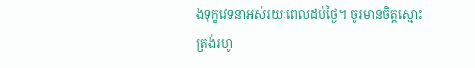ងទុក្ខវេទនាអស់រយៈពេលដប់ថ្ងៃ។ ចូរមានចិត្តស្មោះត្រង់រហូ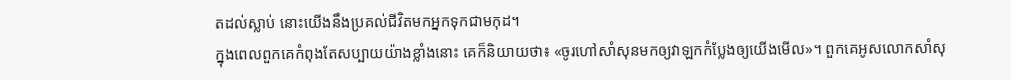តដល់ស្លាប់ នោះយើងនឹងប្រគល់ជីវិតមកអ្នកទុកជាមកុដ។
ក្នុងពេលពួកគេកំពុងតែសប្បាយយ៉ាងខ្លាំងនោះ គេក៏និយាយថា៖ «ចូរហៅសាំសុនមកឲ្យវាឡកកំប្លែងឲ្យយើងមើល»។ ពួកគេអូសលោកសាំសុ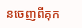នចេញពីគុក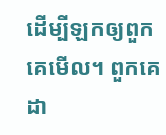ដើម្បីឡកឲ្យពួកគេមើល។ ពួកគេដា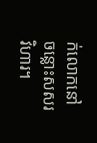ក់លោកនៅចន្លោះសសរវិហារ។